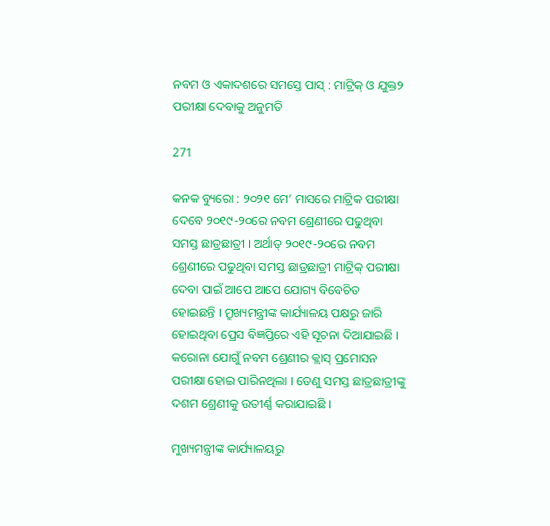ନବମ ଓ ଏକାଦଶରେ ସମସ୍ତେ ପାସ୍ ‌: ମାଟ୍ରିକ୍‌ ଓ ଯୁକ୍ତ୨ ପରୀକ୍ଷା ଦେବାକୁ ଅନୁମତି

271

କନକ ବ୍ୟୁରୋ : ୨୦୨୧ ମେ’ ମାସରେ ମାଟ୍ରିକ ପରୀକ୍ଷା ଦେବେ ୨୦୧୯-୨୦ରେ ନବମ ଶ୍ରେଣୀରେ ପଢୁଥିବା ସମସ୍ତ ଛାତ୍ରଛାତ୍ରୀ । ଅର୍ଥାତ୍ ୨୦୧୯-୨୦ରେ ନବମ ଶ୍ରେଣୀରେ ପଢୁଥିବା ସମସ୍ତ ଛାତ୍ରଛାତ୍ରୀ ମାଟ୍ରିକ୍ ପରୀକ୍ଷା ଦେବା ପାଇଁ ଆପେ ଆପେ ଯୋଗ୍ୟ ବିବେଚିତ ହୋଇଛନ୍ତି । ମ୍ରୁଖ୍ୟମନ୍ତ୍ରୀଙ୍କ କାର୍ଯ୍ୟାଳୟ ପକ୍ଷରୁ ଜାରି ହୋଇଥିବା ପ୍ରେସ ବିଜ୍ଞପ୍ତିରେ ଏହି ସୂଚନା ଦିଆଯାଇଛି । କରୋନା ଯୋଗୁଁ ନବମ ଶ୍ରେଣୀର କ୍ଲାସ୍ ପ୍ରମୋସନ ପରୀକ୍ଷା ହୋଇ ପାରିନଥିଲା । ତେଣୁ ସମସ୍ତ ଛାତ୍ରଛାତ୍ରୀଙ୍କୁ ଦଶମ ଶ୍ରେଣୀକୁ ଉତୀର୍ଣ୍ଣ କରାଯାଇଛି ।

ମୁଖ୍ୟମନ୍ତ୍ରୀଙ୍କ କାର୍ଯ୍ୟାଳୟରୁ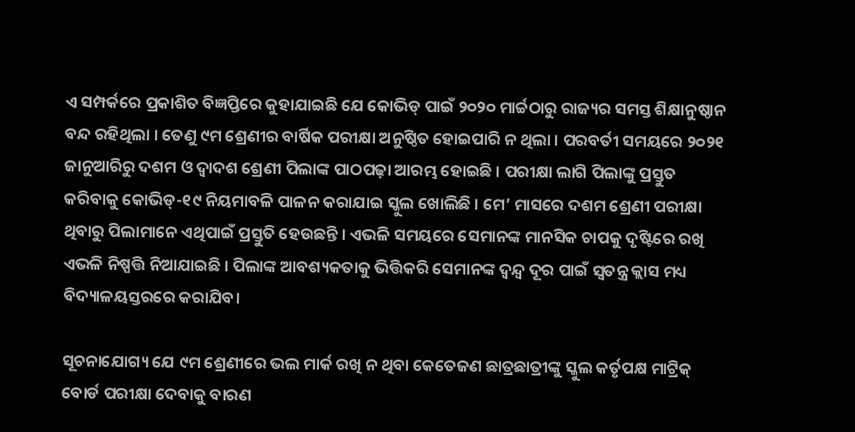ଏ ସମ୍ପର୍କରେ ପ୍ରକାଶିତ ବିଜ୍ଞପ୍ତିରେ କୁହାଯାଇଛି ଯେ କୋଭିଡ୍‌ ପାଇଁ ୨୦୨୦ ମାର୍ଚ୍ଚଠାରୁ ରାଜ୍ୟର ସମସ୍ତ ଶିକ୍ଷାନୁଷ୍ଠାନ ବନ୍ଦ ରହିଥିଲା । ତେଣୁ ୯ମ ଶ୍ରେଣୀର ବାର୍ଷିକ ପରୀକ୍ଷା ଅନୁଷ୍ଠିତ ହୋଇପାରି ନ ଥିଲା । ପରବର୍ତୀ ସମୟରେ ୨୦୨୧ ଜାନୁଆରିରୁ ଦଶମ ଓ ଦ୍ବାଦଶ ଶ୍ରେଣୀ ପିଲାଙ୍କ ପାଠପଢ଼ା ଆରମ୍ଭ ହୋଇଛି । ପରୀକ୍ଷା ଲାଗି ପିଲାଙ୍କୁ ପ୍ରସ୍ତୁତ କରିବାକୁ କୋଭିଡ୍‌-୧୯ ନିୟମାବଳି ପାଳନ କରାଯାଇ ସ୍କୁଲ ‌ଖୋଲିଛି । ମେ’ ମାସରେ ଦଶମ ‌ଶ୍ରେଣୀ ପରୀକ୍ଷା ଥିବାରୁ ପିଲାମାନେ ଏଥିପାଇଁ ପ୍ରସ୍ତୁତି ହେଉଛନ୍ତି । ଏଭଳି ସମୟରେ ସେମାନଙ୍କ ମାନସିକ ଚାପକୁ ଦୃଷ୍ଟିରେ ରଖି ଏଭଳି ନିଷ୍ପତ୍ତି ନିଆଯାଇଛି । ପିଲାଙ୍କ ଆବଶ୍ୟକତାକୁ ଭିତ୍ତିକରି ସେମାନଙ୍କ ଦ୍ବନ୍ଦ୍ବ ଦୂର ପାଇଁ ସ୍ବତନ୍ତ୍ର କ୍ଲାସ ମଧ୍ୟ ବିଦ୍ୟାଳୟସ୍ତରରେ କରାଯିବ।

ସୂଚନାଯୋଗ୍ୟ ଯେ ୯ମ ଶ୍ରେଣୀରେ ଭଲ ମାର୍କ ରଖି ନ ଥିବା କେତେଜଣ ଛାତ୍ରଛାତ୍ରୀଙ୍କୁ ସ୍କୁଲ କର୍ତୃପକ୍ଷ ମାଟ୍ରିକ୍‌ ବୋର୍ଡ ପରୀକ୍ଷା ଦେବାକୁ ବାରଣ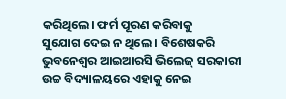କରିଥିଲେ। ଫର୍ମ ପୂରଣ କରିବାକୁ ସୁଯୋଗ ‌ଦେଇ ନ ଥିଲେ । ବିଶେଷକରି ଭୁବନେଶ୍ବର ଆଇଆରସି ଭିଲେଜ୍‌ ସରକାରୀ ଉଚ୍ଚ ବିଦ୍ୟାଳୟରେ ଏହାକୁ ନେଇ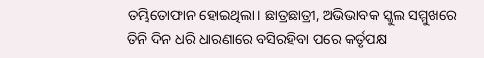ତମ୍ଭିତୋଫାନ ହୋଇଥିଲା। ଛାତ୍ରଛାତ୍ରୀ, ଅଭିଭାବକ ସ୍କୁଲ ସମ୍ମୁଖରେ ତିନି ଦିନ ଧରି ଧାରଣାରେ ବସିରହିବା ପରେ କର୍ତୃପକ୍ଷ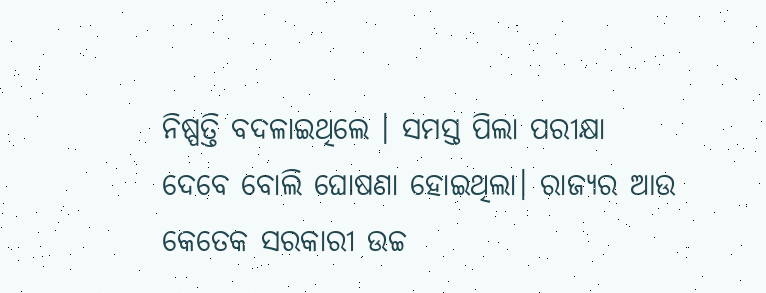ନିଷ୍ପତ୍ତି ବଦଳାଇଥିଲେ । ସମସ୍ତ ପିଲା ପରୀକ୍ଷା ଦେବେ ବୋଲି ଘୋଷଣା ହୋଇଥିଲା। ରାଜ୍ୟର ଆଉ କେତେକ ସରକାରୀ ଉଚ୍ଚ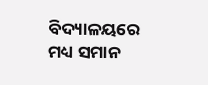ବିଦ୍ୟାଳୟରେ ମଧ୍ୟ ସମାନ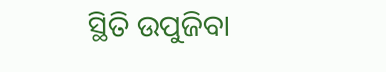ସ୍ଥିତି ଉପୁଜିବା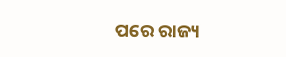ପରେ ରାଜ୍ୟ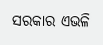ସରକାର ଏଭଳି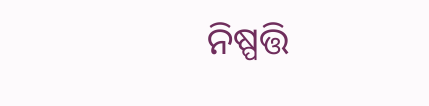ନିଷ୍ପତ୍ତି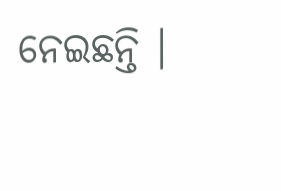ନେଇଛନ୍ତି ।